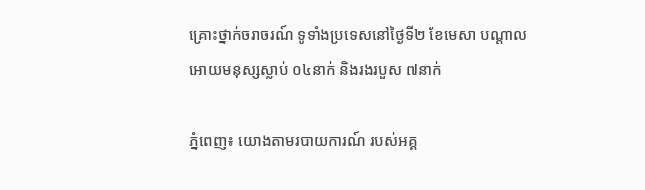គ្រោះថ្នាក់ចរាចរណ៍ ទូទាំងប្រទេសនៅថ្ងៃទី២ ខែមេសា បណ្តាលអោយមនុស្សស្លាប់ ០៤នាក់ និងរងរបួស ៧នាក់

ភ្នំពេញ៖ យោងតាមរបាយការណ៍ របស់អគ្គ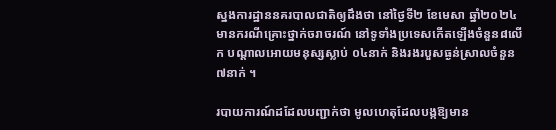ស្នងការដ្ឋាននគរបាលជាតិឲ្យដឹងថា នៅថ្ងៃទី២ ខែមេសា ឆ្នាំ២០២៤ មានករណីគ្រោះថ្នាក់ចរាចរណ៍ នៅទូទាំងប្រទេសកើតឡើងចំនួន៨លើក បណ្តាលអោយមនុស្សស្លាប់ ០៤នាក់ និងរងរបួសធ្ងន់ស្រាលចំនួន ៧នាក់ ។

របាយការណ៍ដដែលបញ្ជាក់ថា មូលហេតុដែលបង្កឱ្យមាន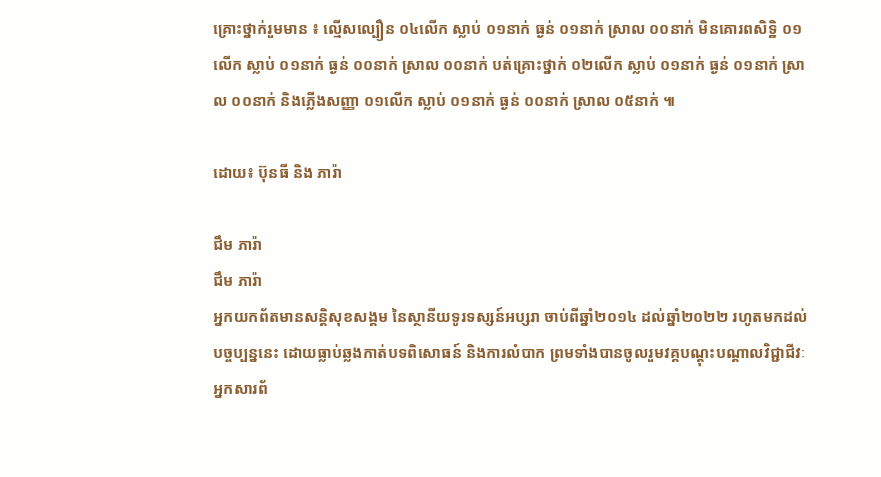គ្រោះថ្នាក់រួមមាន ៖ ល្មើសល្បឿន ០៤លើក ស្លាប់ ០១នាក់ ធ្ងន់ ០១នាក់ ស្រាល ០០នាក់ មិនគោរពសិទិ្ឋ ០១លើក ស្លាប់ ០១នាក់ ធ្ងន់ ០០នាក់ ស្រាល ០០នាក់ បត់គ្រោះថ្នាក់ ០២លើក ស្លាប់ ០១នាក់ ធ្ងន់ ០១នាក់ ស្រាល ០០នាក់ និងភ្លើងសញ្ញា ០១លើក ស្លាប់ ០១នាក់ ធ្ងន់ ០០នាក់ ស្រាល ០៥នាក់ ៕

ដោយ៖ ប៊ុនធី និង ភារ៉ា

ជឹម ភារ៉ា
ជឹម ភារ៉ា
អ្នកយកព័តមានសន្តិសុខសង្គម នៃស្ថានីយទូរទស្សន៍អប្សរា ចាប់ពីឆ្នាំ២០១៤ ដល់ឆ្នាំ២០២២ រហូតមកដល់បច្ចប្បន្ននេះ ដោយធ្លាប់ឆ្លងកាត់បទពិសោធន៍ និងការលំបាក ព្រមទាំងបានចូលរួមវគ្គបណ្ដុះបណ្ដាលវិជ្ជាជីវៈអ្នកសារព័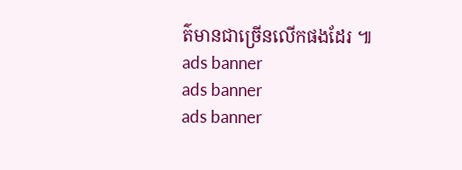ត៌មានជាច្រើនលើកផងដែរ ៕
ads banner
ads banner
ads banner